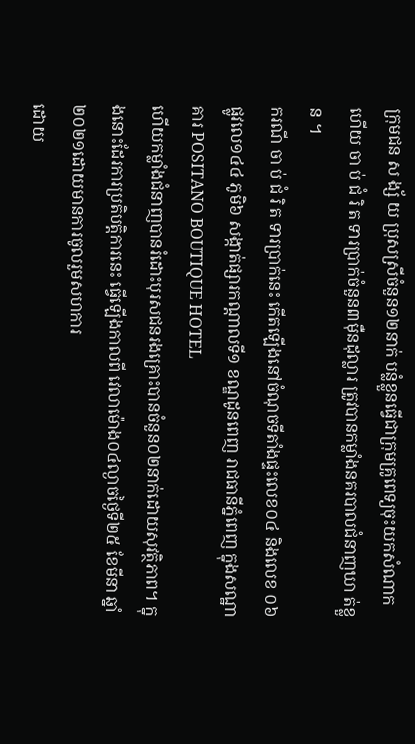ក្រុមជន ស ង្ស័ យ ប្រុសស្រីចំនួន១២នាក់ បន្លំខ្លួនធ្វើជាក្រុមគ្រូពេទ្យចុះយកសំណាក ហើយ ចា ប់ ជំ រិ ត ទារប្រាក់ចំនួន៣ម៉ឺនដុល្លារ ត្រូវបានកម្លាំងនគរបាលជំនាញឃា ត់ខ្លួន ។
ករណី ចា ប់ ជំ រិ ត ទារប្រាក់នេះ កើតឡើងនៅចំណុចទីតាំងផ្ទះលេខ០៤ និងលេខ ០៦ ផ្លូវលេ១៤៤ ភូមិ៦ សង្កាត់ផ្សារកណ្តាលទី១ ខណ្ឌដូនពេញ រាជធានីភ្នំពេញ ក្នុងសណ្ឋាគារ POSITANO BOUTIQUE HOTEL
ហើយកម្លាំងជំនាញបានរំដោះបុរសជនរងគ្រោះបានចំនួន០២នាក់ដោយសុវត្ថិភាព។ ក្នុងនោះដែរការប្រតិបត្តិការនេះ ធ្វើឡើងកាលពី វេលាម៉ោង០៤ល្ងាចថ្ងៃទី២៥ ខែមីនា ឆ្នាំ២០២១ដោយមានការចូលរួមសហការ
ដោយ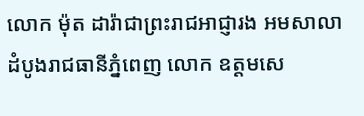លោក ម៉ុត ដារ៉ាជាព្រះរាជអាជ្ញារង អមសាលាដំបូងរាជធានីភ្នំពេញ លោក ឧត្តមសេ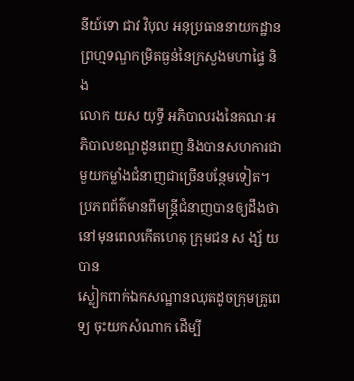នីយ៍ទោ ជាវ វិបុល អនុប្រធាននាយកដ្ឋានព្រហ្មទណ្ឌកម្រិតធ្ងន់នៃក្រសួងមហាផ្ទៃ និង
លោក យស យុទ្ធី អភិបាលរងនៃគណៈអភិបាលខណ្ឌដូនពេញ និងបានសហការជាមួយកម្លាំងជំនាញជាច្រើនបន្ថែមទៀត។ ប្រភពព័ត៌មានពីមន្ត្រីជំនាញបានឲ្យដឹងថា នៅមុនពេលកើតហេតុ ក្រុមជន ស ង្ស័ យ បាន
ស្លៀកពាក់ឯកសណ្ឋានឈុតដូចក្រុមគ្រូពេទ្យ ចុះយកសំណាក ដើម្បី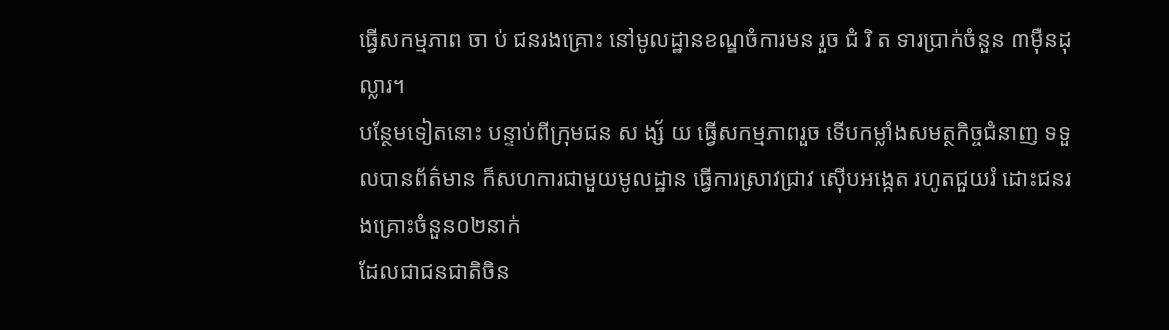ធ្វើសកម្មភាព ចា ប់ ជនរងគ្រោះ នៅមូលដ្ឋានខណ្ឌចំការមន រួច ជំ រិ ត ទារប្រាក់ចំនួន ៣ម៉ឺនដុល្លារ។
បន្ថែមទៀតនោះ បន្ទាប់ពីក្រុមជន ស ង្ស័ យ ធ្វើសកម្មភាពរួច ទើបកម្លាំងសមត្ថកិច្ចជំនាញ ទទួលបានព័ត៌មាន ក៏សហការជាមួយមូលដ្ឋាន ធ្វើការស្រាវជ្រាវ ស៊ើបអង្កេត រហូតជួយរំ ដោះជនរងគ្រោះចំនួន០២នាក់
ដែលជាជនជាតិចិន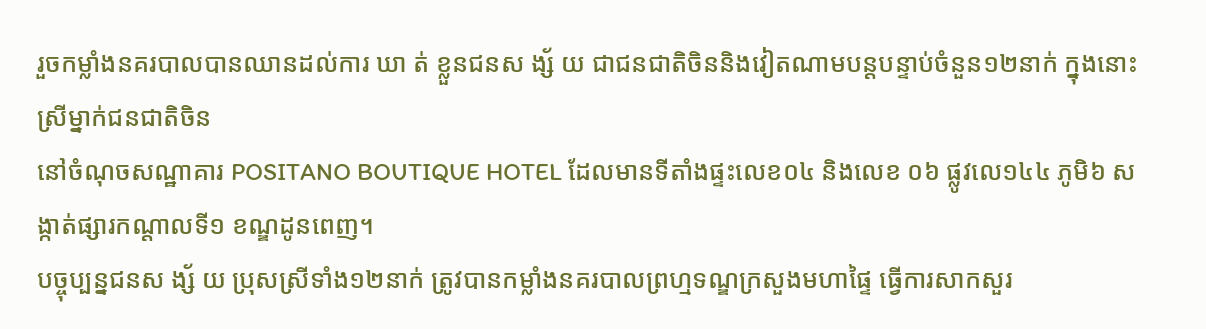រួចកម្លាំងនគរបាលបានឈានដល់ការ ឃា ត់ ខ្លួនជនស ង្ស័ យ ជាជនជាតិចិននិងវៀតណាមបន្តបន្ទាប់ចំនួន១២នាក់ ក្នុងនោះស្រីម្នាក់ជនជាតិចិន
នៅចំណុចសណ្ឋាគារ POSITANO BOUTIQUE HOTEL ដែលមានទីតាំងផ្ទះលេខ០៤ និងលេខ ០៦ ផ្លូវលេ១៤៤ ភូមិ៦ សង្កាត់ផ្សារកណ្តាលទី១ ខណ្ឌដូនពេញ។
បច្ចុប្បន្នជនស ង្ស័ យ ប្រុសស្រីទាំង១២នាក់ ត្រូវបានកម្លាំងនគរបាលព្រហ្មទណ្ឌក្រសួងមហាផ្ទៃ ធ្វើការសាកសួរ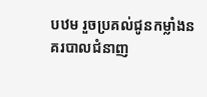បឋម រួចប្រគល់ជូនកម្លាំងនគរបាលជំនាញ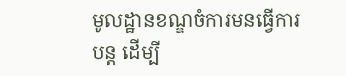មូលដ្ឋានខណ្ឌចំការមនធ្វើការបន្ត ដើម្បី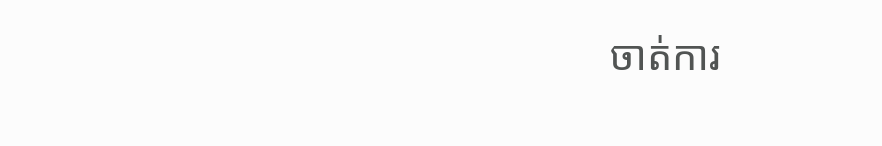ចាត់ការ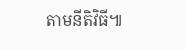តាមនីតិវិធី៕